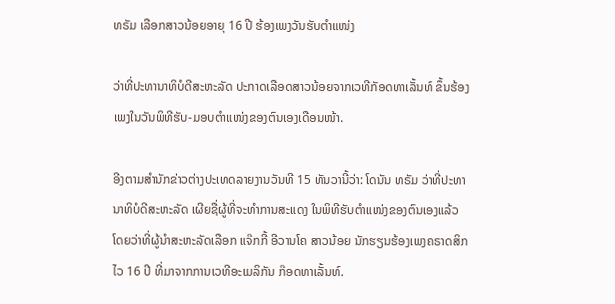ທຣັມ ເລືອກສາວນ້ອຍອາຍຸ 16 ປີ ຮ້ອງເພງວັນຮັບຕໍາແໜ່ງ

ວ່າທີ່ປະທານາທິບໍດີສະຫະລັດ ປະກາດເລືອດສາວນ້ອຍຈາກເວທີກັອດທາເລັ້ນທ໌ ຂຶ້ນຮ້ອງເພງໃນວັນພິທີຮັບ-ມອບຕໍາແໜ່ງຂອງຕົນເອງເດືອນໜ້າ.

ອີງຕາມສໍານັກຂ່າວຕ່າງປະເທດລາຍງານວັນທີ 15 ທັນວານີ້ວ່າ: ໂດນັນ ທຣັມ ວ່າທີ່ປະທານາທິບໍດີສະຫະລັດ ເຜີຍຊື່ຜູ້ທີ່ຈະທໍາການສະແດງ ໃນພິທີຮັບຕໍາແໜ່ງຂອງຕົນເອງແລ້ວ ໂດຍວ່າທີ່ຜູ້ນໍາສະຫະລັດເລືອກ ແຈ໊ກກີ້ ອີວານໂຄ ສາວນ້ອຍ ນັກຮຽນຮ້ອງເພງຄຣາດສິກ ໄວ 16 ປີ ທີ່ມາຈາກການເວທີອະເມລິກັນ ກ໊ອດທາເລັ້ນທ໌.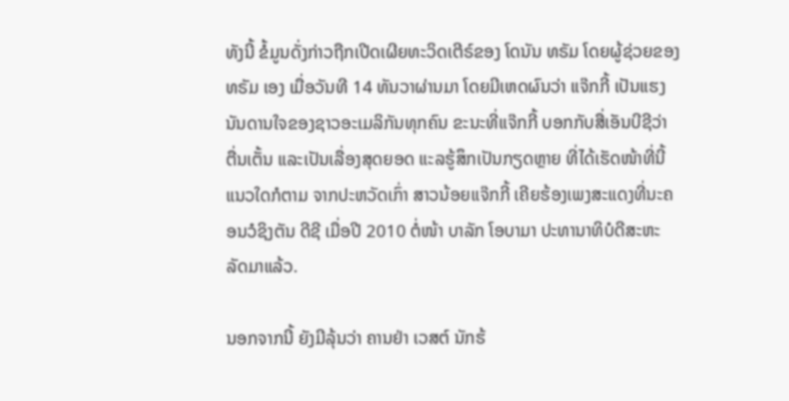ທັງນີ້ ຂໍ້ມູນດັ່ງກ່າວຖືກເປີດເຜີຍທະວິດເຕີຣ໌ຂອງ ໂດນັນ ທຣັມ ໂດຍຜູ້ຊ່ວຍຂອງ ທຣັມ ເອງ ເມື່ອວັນທີ 14 ທັນວາຜ່ານມາ ໂດຍມີເຫດຜົນວ່າ ແຈ໊ກກີ້ ເປັນແຮງນັນດານໃຈຂອງຊາວອະເມລິກັນທຸກຄົນ ຂະນະທີ່ແຈ໊ກກີ້ ບອກກັບສື່ເອັນບີຊີວ່າ ຕື່ນເຕັ້ນ ແລະເປັນເລື່ອງສຸດຍອດ ແະລຮູ້ສຶກເປັນກຽດຫຼາຍ ທີ່ໄດ້ເຮັດໜ້າທີ່ນີ້ ແນວໃດກໍຕາມ ຈາກປະຫວັດເກົ່າ ສາວນ້ອຍແຈ໊ກກີ້ ເຄີຍຮ້ອງເພງສະແດງທີ່ນະຄອນວໍຊິງຕັນ ດີຊີ ເມື່ອປີ 2010 ຕໍ່ໜ້າ ບາລັກ ໂອບາມາ ປະທານາທິບໍດີສະຫະລັດມາແລ້ວ.

ນອກຈາກນີ້ ຍັງມີລຸ້ນວ່າ ຄານຢ່າ ເວສຕ໌ ນັກຮ້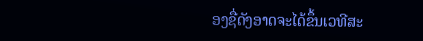ອງຊື່ດັງອາດຈະໄດ້ຂຶ້ນເວທີສະ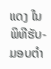ແດງ ໃນພິທີຮັບ-ມອບຕໍາ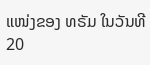ແໜ່ງຂອງ ທຣັມ ໃນວັນທີ 20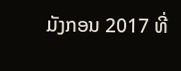ມັງກອນ 2017 ທີ່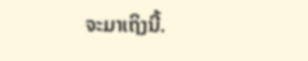ຈະມາເຖິງນີ້.